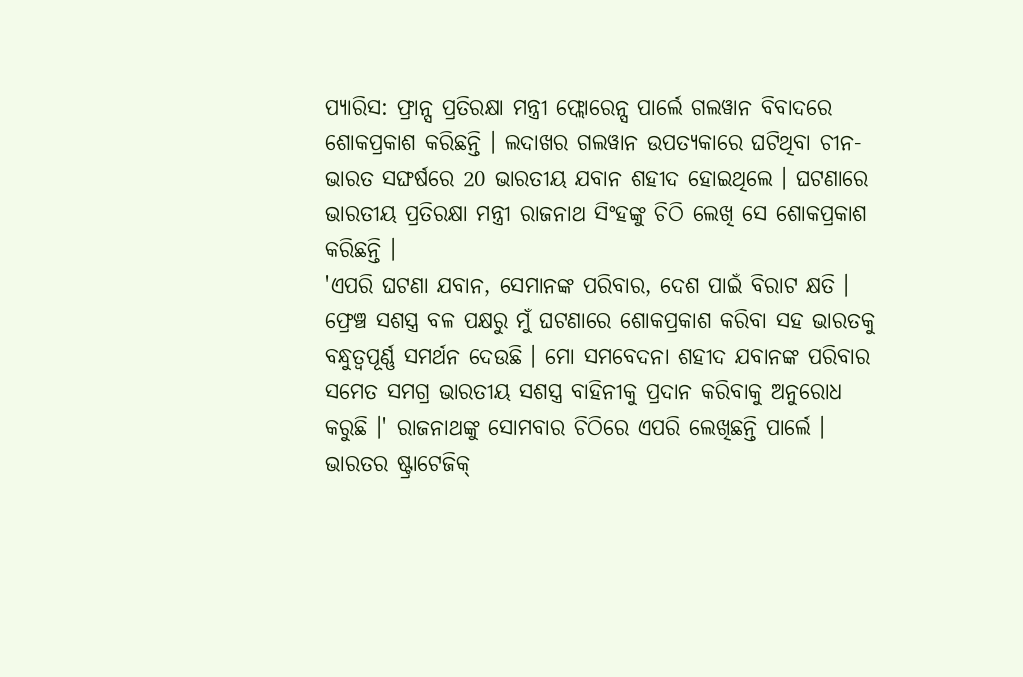ପ୍ୟାରିସ: ଫ୍ରାନ୍ସ ପ୍ରତିରକ୍ଷା ମନ୍ତ୍ରୀ ଫ୍ଲୋରେନ୍ସ ପାର୍ଲେ ଗଲୱାନ ବିବାଦରେ ଶୋକପ୍ରକାଶ କରିଛନ୍ତି । ଲଦାଖର ଗଲୱାନ ଉପତ୍ୟକାରେ ଘଟିଥିବା ଚୀନ-ଭାରତ ସଙ୍ଘର୍ଷରେ 20 ଭାରତୀୟ ଯବାନ ଶହୀଦ ହୋଇଥିଲେ । ଘଟଣାରେ ଭାରତୀୟ ପ୍ରତିରକ୍ଷା ମନ୍ତ୍ରୀ ରାଜନାଥ ସିଂହଙ୍କୁ ଚିଠି ଲେଖି ସେ ଶୋକପ୍ରକାଶ କରିଛନ୍ତି ।
'ଏପରି ଘଟଣା ଯବାନ, ସେମାନଙ୍କ ପରିବାର, ଦେଶ ପାଇଁ ବିରାଟ କ୍ଷତି । ଫ୍ରେଞ୍ଚ ସଶସ୍ତ୍ର ବଳ ପକ୍ଷରୁ ମୁଁ ଘଟଣାରେ ଶୋକପ୍ରକାଶ କରିବା ସହ ଭାରତକୁ ବନ୍ଧୁତ୍ବପୂର୍ଣ୍ଣ ସମର୍ଥନ ଦେଉଛି । ମୋ ସମବେଦନା ଶହୀଦ ଯବାନଙ୍କ ପରିବାର ସମେତ ସମଗ୍ର ଭାରତୀୟ ସଶସ୍ତ୍ର ବାହିନୀକୁ ପ୍ରଦାନ କରିବାକୁ ଅନୁରୋଧ କରୁଛି ।' ରାଜନାଥଙ୍କୁ ସୋମବାର ଚିଠିରେ ଏପରି ଲେଖିଛନ୍ତି ପାର୍ଲେ ।
ଭାରତର ଷ୍ଟ୍ରାଟେଜିକ୍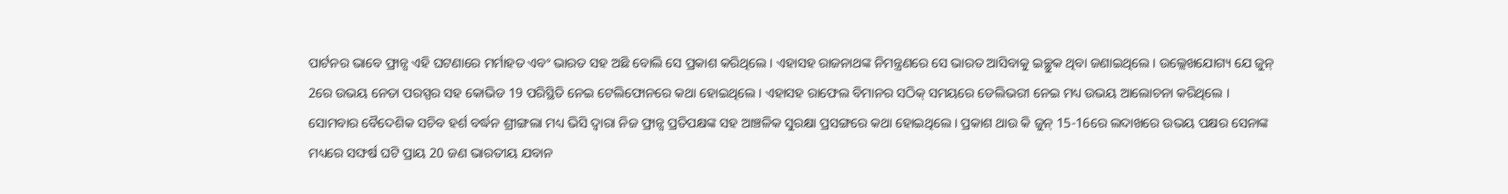ପାର୍ଟନର ଭାବେ ଫ୍ରାନ୍ସ ଏହି ଘଟଣାରେ ମର୍ମାହତ ଏବଂ ଭାରତ ସହ ଅଛି ବୋଲି ସେ ପ୍ରକାଶ କରିଥିଲେ । ଏହାସହ ରାଜନାଥଙ୍କ ନିମନ୍ତ୍ରଣରେ ସେ ଭାରତ ଆସିବାକୁ ଇଚ୍ଛୁକ ଥିବା ଜଣାଇଥିଲେ । ଉଲ୍ଲେଖଯୋଗ୍ୟ ଯେ ଜୁନ୍ 2ରେ ଉଭୟ ନେତା ପରସ୍ପର ସହ କୋଭିଡ 19 ପରିସ୍ଥିତି ନେଇ ଟେଲିଫୋନରେ କଥା ହୋଇଥିଲେ । ଏହାସହ ରାଫେଲ ବିମାନର ସଠିକ୍ ସମୟରେ ଡେଲିଭରୀ ନେଇ ମଧ୍ୟ ଉଭୟ ଆଲୋଚନା କରିଥିଲେ ।
ସୋମବାର ବୈଦେଶିକ ସଚିବ ହର୍ଶ ବର୍ଦ୍ଧନ ଶ୍ରୀଙ୍ଗଲା ମଧ୍ୟ ଭିସି ଦ୍ବାରା ନିଜ ଫ୍ରାନ୍ସ ପ୍ରତିପକ୍ଷଙ୍କ ସହ ଆଞ୍ଚଳିକ ସୁରକ୍ଷା ପ୍ରସଙ୍ଗରେ କଥା ହୋଇଥିଲେ । ପ୍ରକାଶ ଥାଉ କି ଜୁନ୍ 15-16ରେ ଲଦାଖରେ ଉଭୟ ପକ୍ଷର ସେନାଙ୍କ ମଧ୍ୟରେ ସଙ୍ଘର୍ଷ ଘଟି ପ୍ରାୟ 20 ଜଣ ଭାରତୀୟ ଯବାନ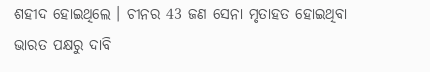ଶହୀଦ ହୋଇଥିଲେ । ଚୀନର 43 ଜଣ ସେନା ମୃତାହତ ହୋଇଥିବା ଭାରତ ପକ୍ଷରୁ ଦାବି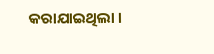କରାଯାଇଥିଲା ।